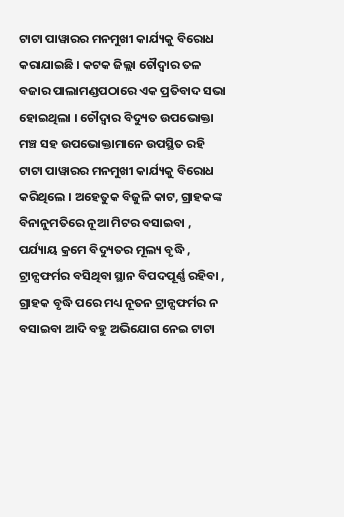ଟାଟା ପାୱାରର ମନମୁଖୀ କାର୍ଯ୍ୟକୁ ବିରୋଧ କରାଯାଇଛି । କଟକ ଜିଲ୍ଲା ଚୌଦ୍ଵାର ତଳ ବଜାର ପାଲାମଣ୍ଡପଠାରେ ଏକ ପ୍ରତିବାଦ ସଭା ହୋଇଥିଲା । ଚୌଦ୍ଵାର ବିଦ୍ୟୁତ ଉପଭୋକ୍ତା ମଞ୍ଚ ସହ ଉପଭୋକ୍ତାମାନେ ଉପସ୍ଥିତ ରହି ଟାଟା ପାୱାରର ମନମୁଖୀ କାର୍ଯ୍ୟକୁ ବିରୋଧ କରିଥିଲେ । ଅହେତୁକ ବିଜୁଳି କାଟ, ଗ୍ରାହକଙ୍କ ବିନାନୁମତିରେ ନୂଆ ମିଟର ବସାଇବା , ପର୍ଯ୍ୟାୟ କ୍ରମେ ବିଦ୍ୟୁତର ମୂଲ୍ୟ ବୃଦ୍ଧି , ଟ୍ରାନ୍ସଫର୍ମର ବସିଥିବା ସ୍ଥାନ ବିପଦପୂର୍ଣ୍ଣ ରହିବା , ଗ୍ରାହକ ବୃଦ୍ଧି ପରେ ମଧ୍ୟ ନୂତନ ଟ୍ରାନ୍ସଫର୍ମର ନ ବସାଇବା ଆଦି ବହୁ ଅଭିଯୋଗ ନେଇ ଟାଟା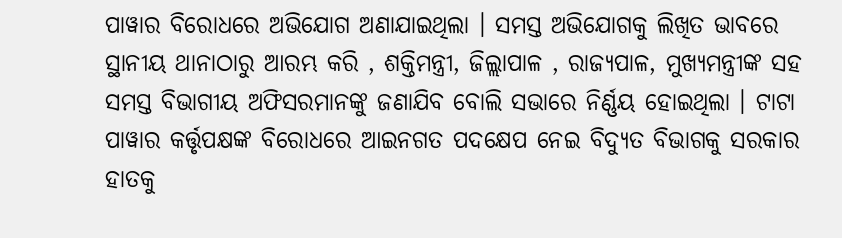ପାୱାର ବିରୋଧରେ ଅଭିଯୋଗ ଅଣାଯାଇଥିଲା । ସମସ୍ତ ଅଭିଯୋଗକୁ ଲିଖିତ ଭାବରେ ସ୍ଥାନୀୟ ଥାନାଠାରୁ ଆରମ୍ଭ କରି , ଶକ୍ତିମନ୍ତ୍ରୀ, ଜିଲ୍ଲାପାଳ , ରାଜ୍ୟପାଳ, ମୁଖ୍ୟମନ୍ତ୍ରୀଙ୍କ ସହ ସମସ୍ତ ବିଭାଗୀୟ ଅଫିସରମାନଙ୍କୁ ଜଣାଯିବ ବୋଲି ସଭାରେ ନିର୍ଣ୍ଣୟ ହୋଇଥିଲା । ଟାଟା ପାୱାର କର୍ତ୍ତୃପକ୍ଷଙ୍କ ବିରୋଧରେ ଆଇନଗତ ପଦକ୍ଷେପ ନେଇ ବିଦ୍ୟୁତ ବିଭାଗକୁ ସରକାର ହାତକୁ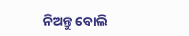ନିଅନ୍ତୁ ବୋଲି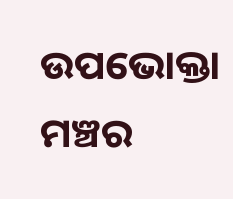ଉପଭୋକ୍ତା ମଞ୍ଚର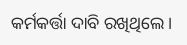କର୍ମକର୍ତ୍ତା ଦାବି ରଖିଥିଲେ ।